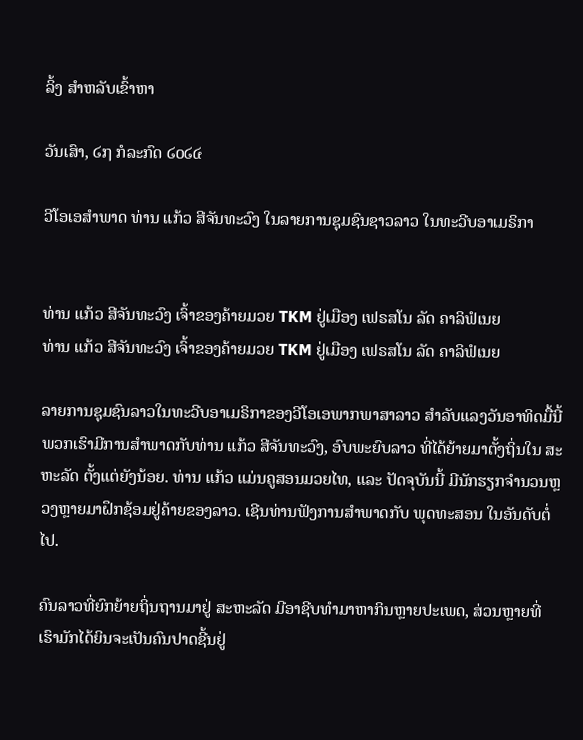ລິ້ງ ສຳຫລັບເຂົ້າຫາ

ວັນເສົາ, ໒໗ ກໍລະກົດ ໒໐໒໔

ວີໂອເອສຳພາດ ທ່ານ ແກ້ວ ສີຈັນທະວົງ ໃນລາຍການຊຸມຊົນຊາວລາວ ໃນທະວີບອາເມຣິກາ


ທ່ານ ແກ້ວ ສີຈັນທະວົງ ເຈົ້າຂອງຄ້າຍມວຍ TKM ຢູ່ເມືອງ ເຟຣສໂນ ລັດ ຄາລິຟໍເນຍ
ທ່ານ ແກ້ວ ສີຈັນທະວົງ ເຈົ້າຂອງຄ້າຍມວຍ TKM ຢູ່ເມືອງ ເຟຣສໂນ ລັດ ຄາລິຟໍເນຍ

ລາຍການຊຸມຊົນລາວໃນທະວີບອາເມຣິກາຂອງວີໂອເອພາກພາສາລາວ ສຳລັບແລງວັນອາທິດມື້ນີ້ ພວກເຮົາມີການສຳພາດກັບທ່ານ ແກ້ວ ສີຈັນທະວົງ, ອົບພະຍົບລາວ ທີ່ໄດ້ຍ້າຍມາຕັ້ງຖິ່ນໃນ ສະຫະລັດ ຕັ້ງແຕ່ຍັງນ້ອຍ. ທ່ານ ແກ້ວ ແມ່ນຄູສອນມວຍໄທ, ແລະ ປັດຈຸບັນນີ້ ມີນັກຮຽກຈຳນວນຫຼວງຫຼາຍມາຝຶກຊ້ອມຢູ່ຄ້າຍຂອງລາວ. ເຊີນທ່ານຟັງການສໍາພາດກັບ ພຸດທະສອນ ໃນອັນດັບຕໍ່ໄປ.

ຄົນລາວທີ່ຍົກຍ້າຍຖິ່ນຖານມາຢູ່ ສະຫະລັດ ມີອາຊີບທຳມາຫາກິນຫຼາຍປະເພດ, ສ່ວນຫຼາຍທີ່ເຮົາມັກໄດ້ຍິນຈະເປັນຄົນປາດຊີ້ນຢູ່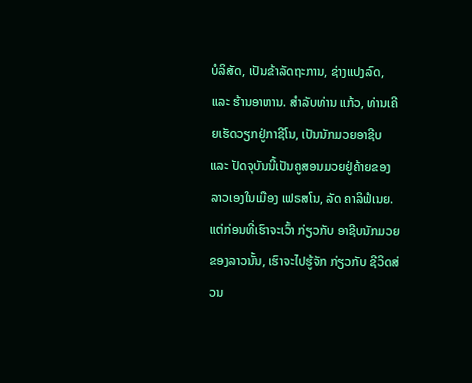ບໍລິສັດ, ເປັນຂ້າລັດຖະການ, ຊ່າງແປງລົດ, ແລະ ຮ້ານອາຫານ. ສຳລັບທ່ານ ແກ້ວ, ທ່ານເຄີຍເຮັດວຽກຢູ່ກາຊີໂນ, ເປັນນັກມວຍອາຊີບ ແລະ ປັດຈຸບັນນີ້ເປັນຄູສອນມວຍຢູ່ຄ້າຍຂອງລາວເອງໃນເມືອງ ເຟຣສໂນ, ລັດ ຄາລິຟໍເນຍ. ແຕ່ກ່ອນທີ່ເຮົາຈະເວົ້າ ກ່ຽວກັບ ອາຊີບນັກມວຍຂອງລາວນັ້ນ, ເຮົາຈະໄປຮູ້ຈັກ ກ່ຽວກັບ ຊີວິດສ່ວນ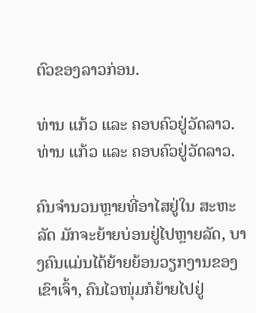ຕົວຂອງລາວກ່ອນ.

ທ່ານ ແກ້ວ ແລະ ຄອບຄົວຢູ່ວັດລາວ.
ທ່ານ ແກ້ວ ແລະ ຄອບຄົວຢູ່ວັດລາວ.

ຄົນຈຳນວນຫຼາຍທີ່ອາໄສຢູ່ໃນ ສະຫະລັດ ມັກຈະຍ້າຍບ່ອນຢູ່ໄປຫຼາຍລັດ, ບາງຄົນແມ່ນໄດ້ຍ້າຍຍ້ອນວຽກງານຂອງເຂົາເຈົ້າ, ຄົນໄວໜຸ່ມກໍຍ້າຍໄປຢູ່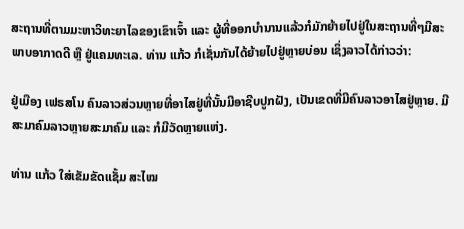ສະຖານທີ່ຕາມມະຫາວິທະຍາໄລຂອງເຂົາເຈົ້າ ແລະ ຜູ້ທີ່ອອກບຳນານແລ້ວກໍມັກຍ້າຍໄປຢູ່ໃນສະຖານທີ່ໆມີສະພາບອາກາດດີ ຫຼື ຢູ່ແຄມທະເລ. ທ່ານ ແກ້ວ ກໍເຊັ່ນກັນໄດ້ຍ້າຍໄປຢູ່ຫຼາຍບ່ອນ ເຊິ່ງລາວໄດ້ກ່າວວ່າ:

ຢູ່ເມືອງ ເຟຣສໂນ ຄົນລາວສ່ວນຫຼາຍທີ່ອາໄສຢູ່ທີ່ນັ້ນມີອາຊີບປູກຝັງ, ເປັນເຂດທີ່ມີຄົນລາວອາໄສຢູ່ຫຼາຍ. ມີສະມາຄົມລາວຫຼາຍສະມາຄົມ ແລະ ກໍມີວັດຫຼາຍແຫ່ງ.

ທ່ານ ແກ້ວ ໃສ່ເຂັມຂັດແຊັ້ມ ສະໄໝ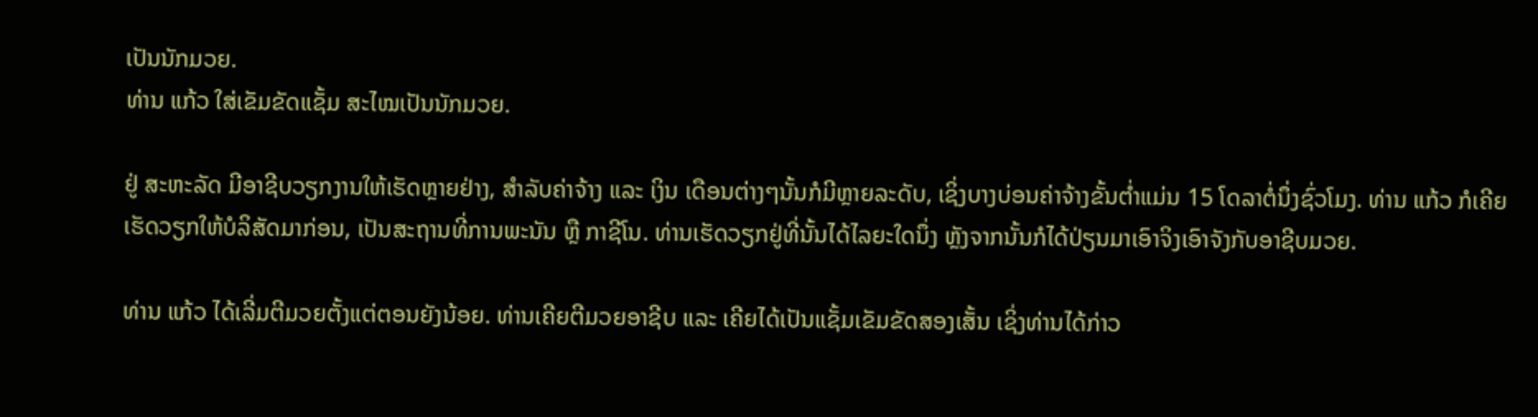ເປັນນັກມວຍ.
ທ່ານ ແກ້ວ ໃສ່ເຂັມຂັດແຊັ້ມ ສະໄໝເປັນນັກມວຍ.

ຢູ່ ສະຫະລັດ ມີອາຊີບວຽກງານໃຫ້ເຮັດຫຼາຍຢ່າງ, ສຳລັບຄ່າຈ້າງ ແລະ ເງິນ ເດືອນຕ່າງໆນັ້ນກໍມີຫຼາຍລະດັບ, ເຊິ່ງບາງບ່ອນຄ່າຈ້າງຂັ້ນຕໍ່າແມ່ນ 15 ໂດລາຕໍ່ນຶ່ງຊົ່ວໂມງ. ທ່ານ ແກ້ວ ກໍເຄີຍເຮັດວຽກໃຫ້ບໍລິສັດມາກ່ອນ, ເປັນສະຖານທີ່ການພະນັນ ຫຼື ກາຊີໂນ. ທ່ານເຮັດວຽກຢູ່ທີ່ນັ້ນໄດ້ໄລຍະໃດນຶ່ງ ຫຼັງຈາກນັ້ນກໍໄດ້ປ່ຽນມາເອົາຈິງເອົາຈັງກັບອາຊີບມວຍ.

ທ່ານ ແກ້ວ ໄດ້ເລີ່ມຕີມວຍຕັ້ງແຕ່ຕອນຍັງນ້ອຍ. ທ່ານເຄີຍຕີມວຍອາຊີບ ແລະ ເຄີຍໄດ້ເປັນແຊັ້ມເຂັມຂັດສອງເສັ້ນ ເຊິ່ງທ່ານໄດ້ກ່າວ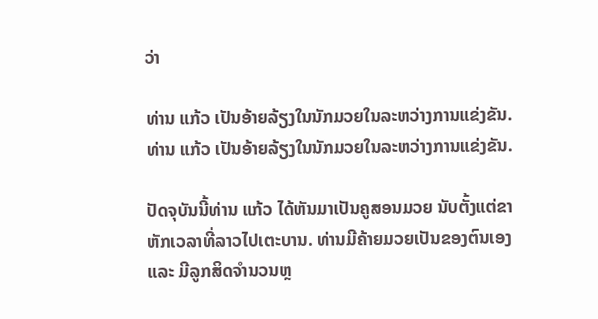ວ່າ

ທ່ານ ແກ້ວ ເປັນອ້າຍລ້ຽງໃນນັກມວຍໃນລະຫວ່າງການແຂ່ງຂັນ.
ທ່ານ ແກ້ວ ເປັນອ້າຍລ້ຽງໃນນັກມວຍໃນລະຫວ່າງການແຂ່ງຂັນ.

ປັດຈຸບັນນີ້ທ່ານ ແກ້ວ ໄດ້ຫັນມາເປັນຄູສອນມວຍ ນັບຕັ້ງແຕ່ຂາຫັກເວລາທີ່ລາວໄປເຕະບານ. ທ່ານມີຄ້າຍມວຍເປັນຂອງຕົນເອງ ແລະ ມີລູກສິດຈຳນວນຫຼ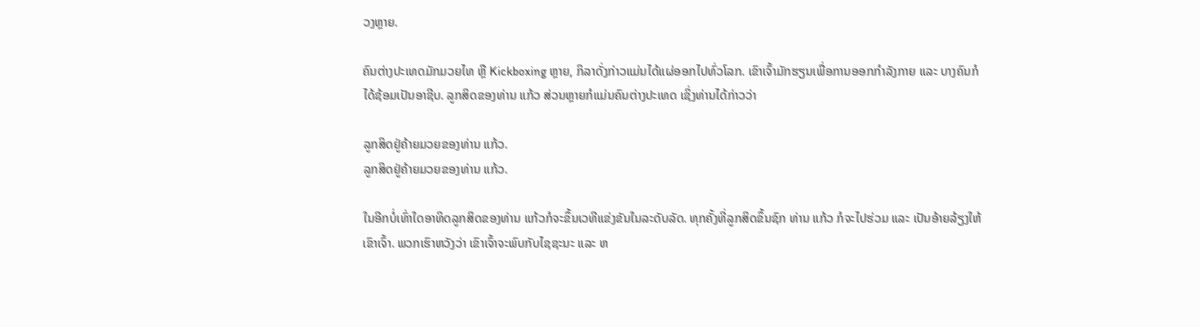ວງຫຼາຍ.

ຄົນຕ່າງປະເທດມັກມວຍໄທ ຫຼື Kickboxing ຫຼາຍ, ກິລາດັ່ງກ່າວແມ່ນໄດ້ແຜ່ອອກໄປທົ່ວໂລກ. ເຂົາເຈົ້າມັກຮຽນເພື່ອການອອກກຳລັງກາຍ ແລະ ບາງຄົນກໍໄດ້ຊ້ອມເປັນອາຊີບ. ລູກສິດຂອງທ່ານ ແກ້ວ ສ່ວນຫຼາຍກໍແມ່ນຄົນຕ່າງປະເທດ ເຊິ່ງທ່ານໄດ້ກ່າວວ່າ

ລູກສິດຢູ່ຄ້າຍມວຍຂອງທ່ານ ແກ້ວ.
ລູກສິດຢູ່ຄ້າຍມວຍຂອງທ່ານ ແກ້ວ.

ໃນອີກບໍ່ເທົ່າໃດອາທິດລູກສິດຂອງທ່ານ ແກ້ວກໍຈະຂຶ້ນເວທີແຂ່ງຂັນໃນລະດັບລັດ. ທຸກຄັ້ງທີ່ລູກສິດຂຶ້ນຊົກ ທ່ານ ແກ້ວ ກໍຈະໄປຮ່ວມ ແລະ ເປັນອ້າຍລ້ຽງໃຫ້ເຂົາເຈົ້າ. ພວກເຮົາຫວັງວ່າ ເຂົາເຈົ້າຈະພົບກັບໄຊຊະນະ ແລະ ຫ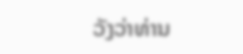ວັງວ່າທ່ານ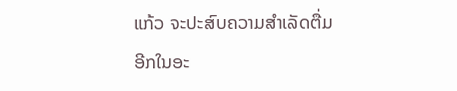ແກ້ວ ຈະປະສົບຄວາມສຳເລັດຕື່ມອີກໃນອະ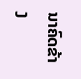ນາຄົດຂ້າງ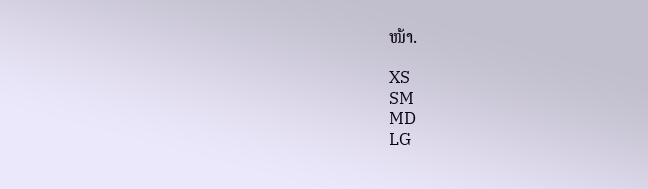ໜ້າ.

XS
SM
MD
LG